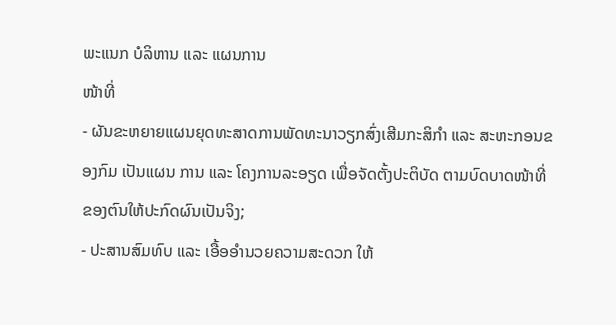ພະແນກ ບໍລິຫານ ແລະ ແຜນການ
ໜ້າທີ່
- ຜັນຂະຫຍາຍແຜນຍຸດທະສາດການພັດທະນາວຽກສົ່ງເສີມກະສິກໍາ ແລະ ສະຫະກອນຂອງກົມ ເປັນແຜນ ການ ແລະ ໂຄງການລະອຽດ ເພື່ອຈັດຕັ້ງປະຕິບັດ ຕາມບົດບາດໜ້າທີ່ຂອງຕົນໃຫ້ປະກົດຜົນເປັນຈິງ;
- ປະສານສົມທົບ ແລະ ເອື້ອອຳນວຍຄວາມສະດວກ ໃຫ້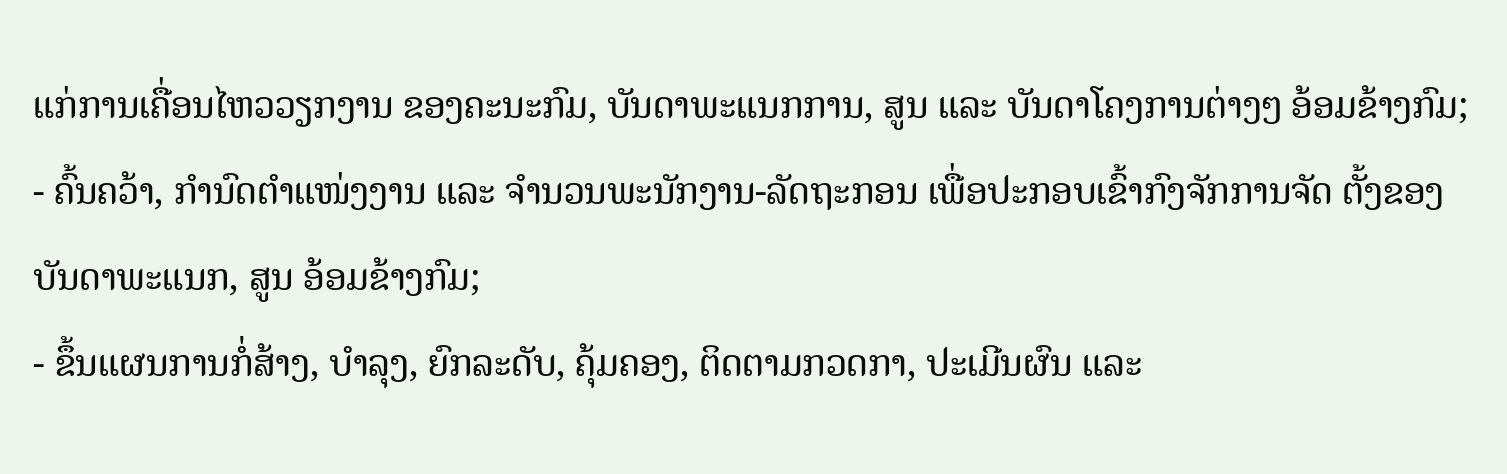ແກ່ການເຄື່ອນໄຫວວຽກງານ ຂອງຄະນະກົມ, ບັນດາພະແນກການ, ສູນ ແລະ ບັນດາໂຄງການຕ່າງໆ ອ້ອມຂ້າງກົມ;
- ຄົ້ນຄວ້າ, ກຳນົດຕຳແໜ່ງງານ ແລະ ຈຳນວນພະນັກງານ-ລັດຖະກອນ ເພື່ອປະກອບເຂົ້າກົງຈັກການຈັດ ຕັ້ງຂອງບັນດາພະແນກ, ສູນ ອ້ອມຂ້າງກົມ;
- ຂຶ້ນແຜນການກໍ່ສ້າງ, ບຳລຸງ, ຍົກລະດັບ, ຄຸ້ມຄອງ, ຕິດຕາມກວດກາ, ປະເມີນຜົນ ແລະ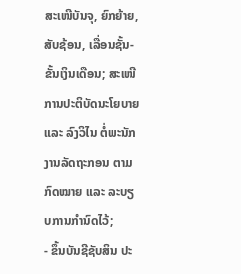ສະເໜີບັນຈຸ, ຍົກຍ້າຍ, ສັບຊ້ອນ, ເລື່ອນຊັ້ນ-ຂັ້ນເງິນເດືອນ; ສະເໜີການປະຕິບັດນະໂຍບາຍ ແລະ ລົງວິໄນ ຕໍ່ພະນັກ ງານລັດຖະກອນ ຕາມກົດໝາຍ ແລະ ລະບຽບການກຳນົດໄວ້;
- ຂຶ້ນບັນຊີຊັບສິນ ປະ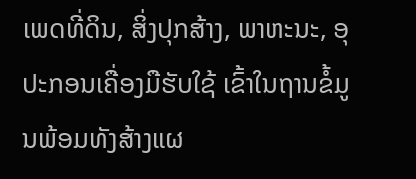ເພດທີ່ດິນ, ສິ່ງປຸກສ້າງ, ພາຫະນະ, ອຸປະກອນເຄື່ອງມືຮັບໃຊ້ ເຂົ້າໃນຖານຂໍ້ມູນພ້ອມທັງສ້າງແຜ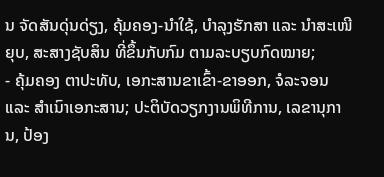ນ ຈັດສັນດຸ່ນດ່ຽງ, ຄຸ້ມຄອງ-ນຳໃຊ້, ບຳລຸງຮັກສາ ແລະ ນຳສະເໜີຍຸບ, ສະສາງຊັບສິນ ທີ່ຂຶ້ນກັບກົມ ຕາມລະບຽບກົດໝາຍ;
- ຄຸ້ມຄອງ ຕາປະທັບ, ເອກະສານຂາເຂົ້າ-ຂາອອກ, ຈໍລະຈອນ ແລະ ສໍາເນົາເອກະສານ; ປະຕິບັດວຽກງານພິທີການ, ເລຂານຸການ, ປ້ອງ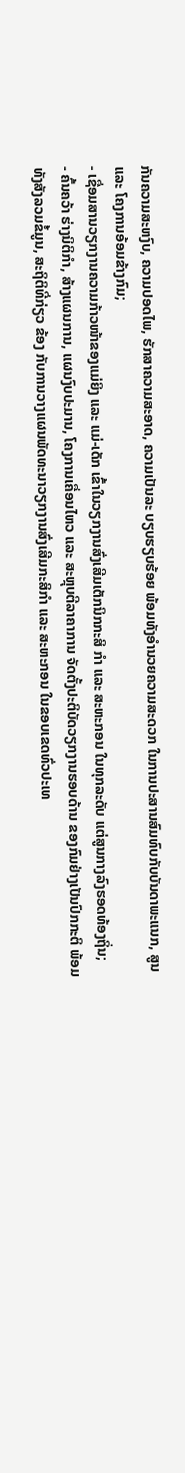ກັນຄວາມສະຫງົບ, ຄວາມປອດໄພ, ຮັກສາຄວາມສະອາດ, ຄວາມເປັນລະ ບຽບຮຽບຮ້ອຍ ພ້ອມທັງອຳນວຍຄວາມສະດວກ ໃນການປະສານສົມທົບກັບບັນດາພະແນກ, ສູນ ແລະ ໂຄງການອ້ອມຂ້າງກົມ;
- ເຊື່ອມສານວຽກງານຄວາມກ້າວໜ້າຂອງແມ່ຍິງ ແລະ ແມ່-ເດັກ ເຂົ້າໃນວຽກງານສົ່ງເສີມເຕັກນິກກະສິ ກຳ ແລະ ສະຫະກອນ ໃນທຸກລະດັບ ແຕ່ສູນກາງລົງຮອດທ້ອງຖິ່ນ;
- ຄົ້ນຄວ້າ ຮ່າງນິຕິກໍາ, ສ້າງແຜນການ, ແຜນງົບປະມານ, ໂຄງການເຄື່ອນໄຫວ ແລະ ສະຫຼຸບຕີລາຄາການ ຈັດຕັ້ງປະຕິບັດວຽກງານຮອບດ້ານ ຂອງກົມຢ່າງເປັນປົກກະຕິ ພ້ອມທັງສັງລວມຂໍ້ມູນ, ສະຖິຕິທີ່ກ່ຽວ ຂ້ອງ ກັບການວາງແຜນພັດທະນາວຽກງານສົ່ງເສີມກະສິກໍາ ແລະ ສະຫະກອນ ໃນຂອບເຂດທົ່ວປະເທ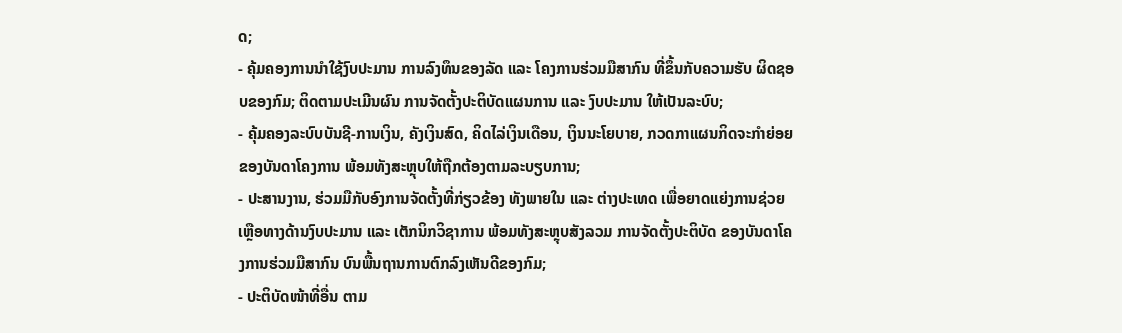ດ;
- ຄຸ້ມຄອງການນໍາໃຊ້ງົບປະມານ ການລົງທຶນຂອງລັດ ແລະ ໂຄງການຮ່ວມມືສາກົນ ທີ່ຂຶ້ນກັບຄວາມຮັບ ຜິດຊອບຂອງກົມ; ຕິດຕາມປະເມີນຜົນ ການຈັດຕັ້ງປະຕິບັດແຜນການ ແລະ ງົບປະມານ ໃຫ້ເປັນລະບົບ;
- ຄຸ້ມຄອງລະບົບບັນຊີ-ການເງິນ, ຄັງເງິນສົດ, ຄິດໄລ່ເງິນເດືອນ, ເງິນນະໂຍບາຍ, ກວດກາແຜນກິດຈະກໍາຍ່ອຍ ຂອງບັນດາໂຄງການ ພ້ອມທັງສະຫຼຸບໃຫ້ຖືກຕ້ອງຕາມລະບຽບການ;
- ປະສານງານ, ຮ່ວມມືກັບອົງການຈັດຕັ້ງທີ່ກ່ຽວຂ້ອງ ທັງພາຍໃນ ແລະ ຕ່າງປະເທດ ເພື່ອຍາດແຍ່ງການຊ່ວຍເຫຼືອທາງດ້ານງົບປະມານ ແລະ ເຕັກນິກວິຊາການ ພ້ອມທັງສະຫຼຸບສັງລວມ ການຈັດຕັ້ງປະຕິບັດ ຂອງບັນດາໂຄງການຮ່ວມມືສາກົນ ບົນພື້ນຖານການຕົກລົງເຫັນດີຂອງກົມ;
- ປະຕິບັດໜ້າທີ່ອື່ນ ຕາມ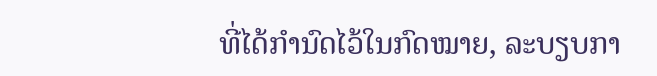ທີ່ໄດ້ກໍານົດໄວ້ໃນກົດໝາຍ, ລະບຽບກາ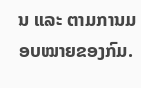ນ ແລະ ຕາມການມອບໝາຍຂອງກົມ.